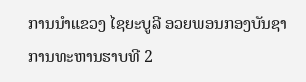ການນໍາແຂວງ ໄຊຍະບູລີ ອວຍພອນກອງບັນຊາການທະຫານຮາບທີ 2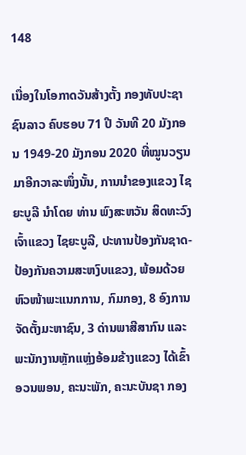148

ເນື່ອງໃນໂອກາດວັນສ້າງຕັ້ງ ກອງທັບປະຊາຊົນລາວ ຄົບຮອບ 71 ປີ ວັນທີ 20 ມັງກອນ 1949-20 ມັງກອນ 2020 ທີ່ໝູນວຽນມາອີກວາລະໜຶ່ງນັ້ນ, ການນໍາຂອງແຂວງ ໄຊຍະບູລີ ນໍາໂດຍ ທ່ານ ພົງສະຫວັນ ສິດທະວົງ ເຈົ້າແຂວງ ໄຊຍະບູລີ, ປະທານປ້ອງກັນຊາດ-ປ້ອງກັນຄວາມສະຫງົບແຂວງ, ພ້ອມດ້ວຍຫົວໜ້າພະແນກການ, ກົມກອງ, 8 ອົງການຈັດຕັ້ງມະຫາຊົນ, 3 ດ່ານພາສີສາກົນ ແລະ ພະນັກງານຫຼັກແຫຼ່ງອ້ອມຂ້າງແຂວງ ໄດ້ເຂົ້າອວນພອນ, ຄະນະພັກ, ຄະນະບັນຊາ ກອງ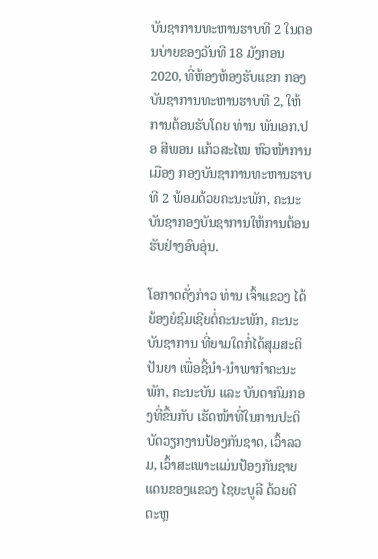ບັນຊາການທະຫານຮາບທີ 2 ໃນຕອນບ່າຍຂອງວັນທີ 18 ມັງກອນ 2020, ທີ່ຫ້ອງຫ້ອງຮັບແຂກ ກອງບັນຊາການທະຫານຮາບທີ 2, ໃຫ້ການຕ້ອນຮັບໂດຍ ທ່ານ ພັນເອກ.ປອ ສີພອນ ແກ້ວສະໄໝ ຫົວໜ້າການເມືອງ ກອງບັນຊາການທະຫານຮາບທີ 2 ພ້ອມດ້ວຍຄະນະພັກ, ຄະນະບັນຊາກອງບັນຊາການໃຫ້ການຕ້ອນຮັບຢ່າງອົບອຸ່ນ.

ໂອກາດດັ່ງກ່າວ ທ່ານ ເຈົ້າແຂວງ ໄດ້ຍ້ອງຍໍຊົມເຊີຍຕໍ່ຄະນະພັກ, ຄະນະບັນຊາການ ທີ່ຍາມໃດກໍ່ໄດ້ສຸມສະຕິປັນຍາ ເພື່ອຊີ້ນໍາ-ນໍາພາກໍາຄະນະພັກ, ຄະນະບັນ ແລະ ບັນດາກົມກອງທີ່ຂຶ້ນກັບ ເຮັດໜ້າທີ່ໃນການປະຕິບັດວຽກງານປ້ອງກັນຊາດ, ເວົ້າລວມ, ເວົ້າສະເພາະແມ່ນປ້ອງກັນຊາຍແດນຂອງແຂວງ ໄຊຍະບູລີ ດ້ວຍດີຕະຫຼ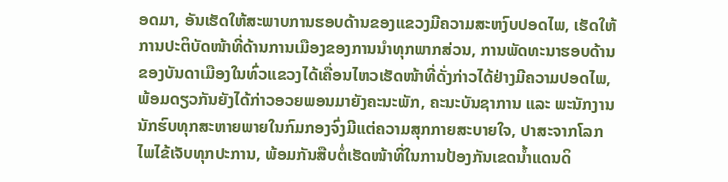ອດມາ, ອັນເຮັດໃຫ້ສະພາບການຮອບດ້ານຂອງແຂວງມີຄວາມສະຫງົບປອດໄພ, ເຮັດໃຫ້ການປະຕິບັດໜ້າທີ່ດ້ານການເມືອງຂອງການນໍາທຸກພາກສ່ວນ, ການພັດທະນາຮອບດ້ານ ຂອງບັນດາເມືອງໃນທົ່ວແຂວງໄດ້ເຄື່ອນໄຫວເຮັດໜ້າທີ່ດັ່ງກ່າວໄດ້ຢ່າງມີຄວາມປອດໄພ, ພ້ອມດຽວກັນຍັງໄດ້ກ່າວອວຍພອນມາຍັງຄະນະພັກ, ຄະນະບັນຊາການ ແລະ ພະນັກງານນັກຮົບທຸກສະຫາຍພາຍໃນກົມກອງຈົ່ງມີແຕ່ຄວາມສຸກກາຍສະບາຍໃຈ, ປາສະຈາກໂລກໄພໄຂ້ເຈັບທຸກປະການ, ພ້ອມກັນສືບຕໍ່ເຮັດໜ້າທີ່ໃນການປ້ອງກັນເຂດນໍ້າແດນດິ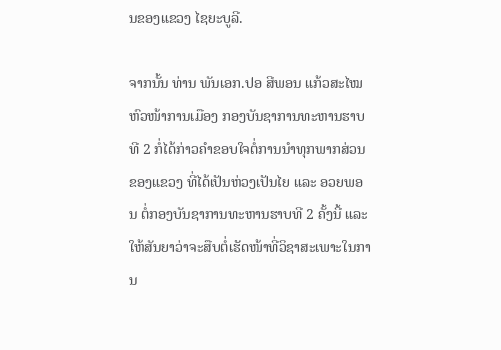ນຂອງແຂວງ ໄຊຍະບູລີ.

ຈາກນັ້ນ ທ່ານ ພັນເອກ.ປອ ສີພອນ ແກ້ວສະໄໝ ຫົວໜ້າການເມືອງ ກອງບັນຊາການທະຫານຮາບທີ 2 ກໍ່ໄດ້ກ່າວຄໍາຂອບໃຈຕໍ່ການນໍາທຸກພາກສ່ວນຂອງແຂວງ ທີ່ໄດ້ເປັນຫ່ວງເປັນໄຍ ແລະ ອວຍພອນ ຕໍ່ກອງບັນຊາການທະຫານຮາບທີ 2 ຄັ້ງນີ້ ແລະ ໃຫ້ສັນຍາວ່າຈະສືບຕໍ່ເຮັດໜ້າທີ່ວິຊາສະເພາະໃນການ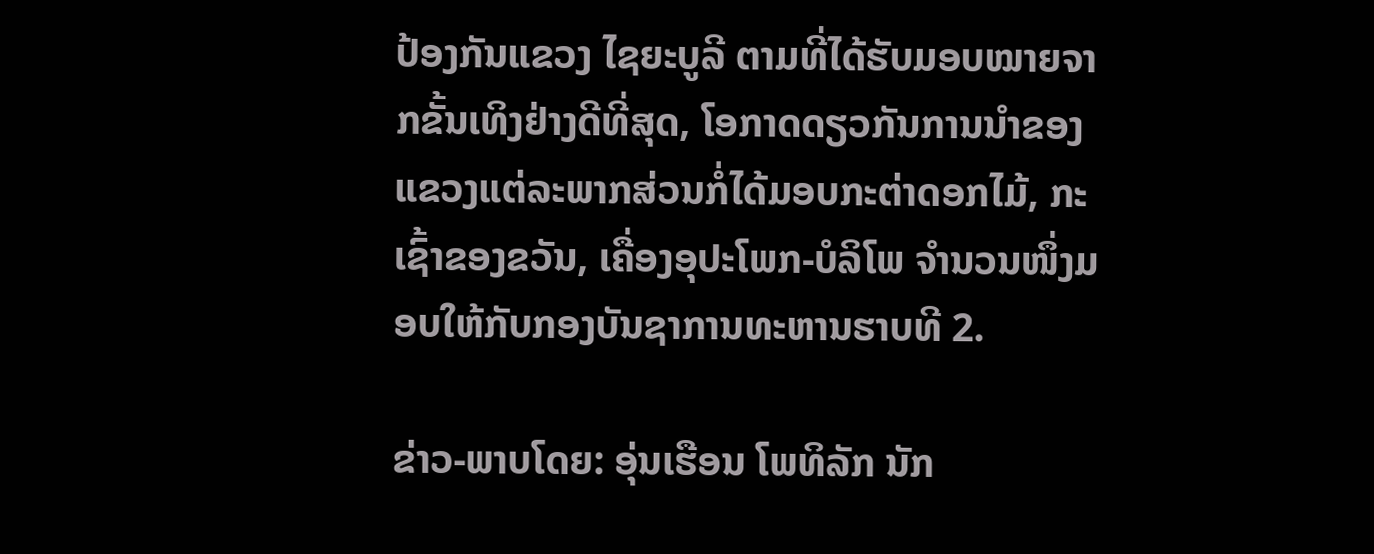ປ້ອງກັນແຂວງ ໄຊຍະບູລີ ຕາມທີ່ໄດ້ຮັບມອບໝາຍຈາກຂັ້ນເທິງຢ່າງດີທີ່ສຸດ, ໂອກາດດຽວກັນການນໍາຂອງແຂວງແຕ່ລະພາກສ່ວນກໍ່ໄດ້ມອບກະຕ່າດອກໄມ້, ກະເຊົ້າຂອງຂວັນ, ເຄື່ອງອຸປະໂພກ-ບໍລິໂພ ຈໍານວນໜຶ່ງມອບໃຫ້ກັບກອງບັນຊາການທະຫານຮາບທີ 2.

ຂ່າວ-ພາບໂດຍ: ອຸ່ນເຮືອນ ໂພທິລັກ ນັກ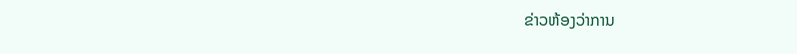ຂ່າວຫ້ອງວ່າການ